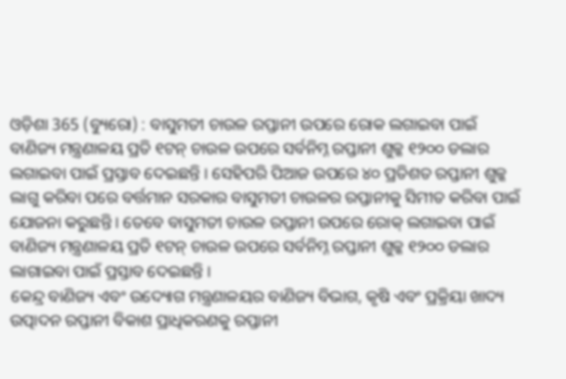ଓଡ଼ିଶା 365 (ବ୍ୟୁରୋ) : ବାସୁମତୀ ଚାଉଳ ରପ୍ତାନୀ ଉପରେ ରୋକ ଲଗାଇବା ପାଇଁ ବାଣିଜ୍ୟ ମନ୍ତ୍ରଣାଳୟ ପ୍ରତି ୧ଟନ୍ ଚାଉଳ ଉପରେ ସର୍ବନିମ୍ନ ରପ୍ତାନୀ ଶୁଳ୍କ ୧୨୦୦ ଡଲାର ଲଗାଇବା ପାଇଁ ପ୍ରସ୍ତାବ ଦେଇଛନ୍ତି । ସେହିପରି ପିଆଜ ଉପରେ ୪୦ ପ୍ରତିଶତ ରପ୍ତାନୀ ଶୁଳ୍କ ଲାଗୁ କରିବା ପରେ ବର୍ତ୍ତମାନ ସରକାର ବାସୁମତୀ ଚାଉଳର ରପ୍ତାନୀକୁ ସିମୀତ କରିବା ପାଇଁ ଯୋଜନା କରୁଛନ୍ତି । ତେବେ ବାସୁମତୀ ଚାଉଳ ରପ୍ତାନୀ ଉପରେ ରୋକ୍ ଲଗାଇବା ପାଇଁ ବାଣିଜ୍ୟ ମନ୍ତ୍ରଣାଳୟ ପ୍ରତି ୧ଟନ୍ ଚାଉଳ ଉପରେ ସର୍ବନିମ୍ନ ରପ୍ତାନୀ ଶୁଳ୍କ ୧୨୦୦ ଡଲାର ଲାଗାଇବା ପାଇଁ ପ୍ରସ୍ତାବ ଦେଇଛନ୍ତି ।
କେନ୍ଦ୍ର ବାଣିଜ୍ୟ ଏବଂ ଉଦ୍ୟୋଗ ମନ୍ତ୍ରଣାଳୟର ବାଣିଜ୍ୟ ବିଭାଗ, କୃଷି ଏବଂ ପ୍ରକ୍ରିୟା ଖାଦ୍ୟ ଉତ୍ପାଦନ ରପ୍ତାନୀ ବିକାଶ ପ୍ରାଧିକରଣକୁ ରପ୍ତାନୀ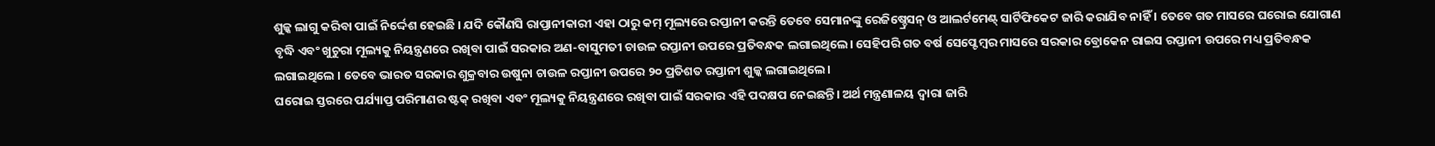ଶୁଳ୍କ ଲାଗୁ କରିବା ପାଇଁ ନିର୍ଦ୍ଦେଶ ହେଇଛି । ଯଦି କୌଣସି ରାପ୍ତାନୀକାରୀ ଏହା ଠାରୁ କମ୍ ମୂଲ୍ୟରେ ରପ୍ତାନୀ କରନ୍ତି ତେବେ ସେମାନଙ୍କୁ ରେଜିଷ୍ଚ୍ରେସନ୍ ଓ ଆଲର୍ଟମେଣ୍ଟ୍ ସାର୍ଟିଫିକେଟ ଜାରି କରାଯିବ ନାହିଁ । ତେବେ ଗତ ମାସରେ ଘରୋଇ ଯୋଗାଣ ବୃଦ୍ଧି ଏବଂ ଖୁଚୁରା ମୂଲ୍ୟକୁ ନିୟନ୍ତ୍ରଣରେ ରଖିବା ପାଇଁ ସରକାର ଅଣ-ବାସୁମତୀ ଚାଉଳ ରପ୍ତାନୀ ଉପରେ ପ୍ରତିବନ୍ଧକ ଲଗାଇଥିଲେ। ସେହିପରି ଗତ ବର୍ଷ ସେପ୍ଟେମ୍ବର ମାସରେ ସରକାର ବ୍ରୋକେନ ରାଇସ ରପ୍ତାନୀ ଉପରେ ମଧ୍ୟ ପ୍ରତିବନ୍ଧକ ଲଗାଇଥିଲେ । ତେବେ ଭାରତ ସରକାର ଶୁକ୍ରବାର ଉଷୁନା ଚାଉଳ ରପ୍ତାନୀ ଉପରେ ୨୦ ପ୍ରତିଶତ ରପ୍ତାନୀ ଶୁଳ୍କ ଲଗାଇଥିଲେ।
ଘରୋଇ ସ୍ତରରେ ପର୍ଯ୍ୟାପ୍ତ ପରିମାଣର ଷ୍ଟକ୍ ରଖିବା ଏବଂ ମୂଲ୍ୟକୁ ନିୟନ୍ତ୍ରଣରେ ରଖିବା ପାଇଁ ସରକାର ଏହି ପଦକ୍ଷପ ନେଇଛନ୍ତି। ଅର୍ଥ ମନ୍ତ୍ରଣାଳୟ ଦ୍ବାରା ଜାରି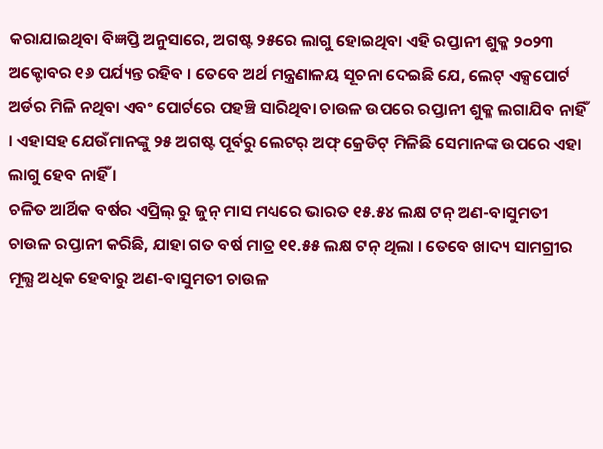କରାଯାଇଥିବା ବିଜ୍ଞପ୍ତି ଅନୁସାରେ, ଅଗଷ୍ଟ ୨୫ରେ ଲାଗୁ ହୋଇଥିବା ଏହି ରପ୍ତାନୀ ଶୁକ୍ଳ ୨୦୨୩ ଅକ୍ଟୋବର ୧୬ ପର୍ଯ୍ୟନ୍ତ ରହିବ । ତେବେ ଅର୍ଥ ମନ୍ତ୍ରଣାଳୟ ସୂଚନା ଦେଇଛି ଯେ, ଲେଟ୍ ଏକ୍ସପୋର୍ଟ ଅର୍ଡର ମିଳି ନଥିବା ଏବଂ ପୋର୍ଟରେ ପହଞ୍ଚି ସାରିଥିବା ଚାଉଳ ଉପରେ ରପ୍ତାନୀ ଶୁକ୍ଳ ଲଗାଯିବ ନାହିଁ । ଏହାସହ ଯେଉଁମାନଙ୍କୁ ୨୫ ଅଗଷ୍ଟ ପୂର୍ବରୁ ଲେଟର୍ ଅଫ୍ କ୍ରେଡିଟ୍ ମିଳିଛି ସେମାନଙ୍କ ଉପରେ ଏହା ଲାଗୁ ହେବ ନାହିଁ ।
ଚଳିତ ଆର୍ଥିକ ବର୍ଷର ଏପ୍ରିଲ୍ ରୁ ଜୁନ୍ ମାସ ମଧ୍ୟରେ ଭାରତ ୧୫.୫୪ ଲକ୍ଷ ଟନ୍ ଅଣ-ବାସୁମତୀ ଚାଉଳ ରପ୍ତାନୀ କରିଛି, ଯାହା ଗତ ବର୍ଷ ମାତ୍ର ୧୧.୫୫ ଲକ୍ଷ ଟନ୍ ଥିଲା । ତେବେ ଖାଦ୍ୟ ସାମଗ୍ରୀର ମୂଲ୍ଯ ଅଧିକ ହେବାରୁ ଅଣ-ବାସୁମତୀ ଚାଉଳ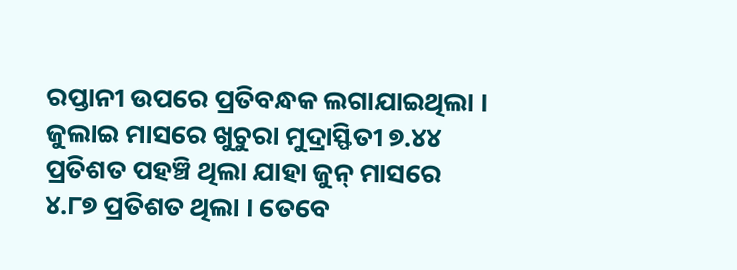ରପ୍ତାନୀ ଉପରେ ପ୍ରତିବନ୍ଧକ ଲଗାଯାଇଥିଲା । ଜୁଲାଇ ମାସରେ ଖୁଚୁରା ମୁଦ୍ରାସ୍ଫିତୀ ୭.୪୪ ପ୍ରତିଶତ ପହଞ୍ଚି ଥିଲା ଯାହା ଜୁନ୍ ମାସରେ ୪.୮୭ ପ୍ରତିଶତ ଥିଲା । ତେବେ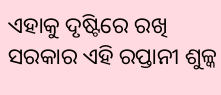ଏହାକୁ ଦୃଷ୍ଟିରେ ରଖି ସରକାର ଏହି ରପ୍ତାନୀ ଶୁଳ୍କ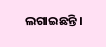ଲଗାଇଛନ୍ତି ।